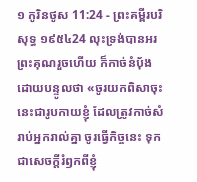១ កូរិនថូស 11:24 - ព្រះគម្ពីរបរិសុទ្ធ ១៩៥៤24 លុះទ្រង់បានអរព្រះគុណរួចហើយ ក៏កាច់នំបុ័ងដោយបន្ទូលថា «ចូរយកពិសាចុះ នេះជារូបកាយខ្ញុំ ដែលត្រូវកាច់សំរាប់អ្នករាល់គ្នា ចូរធ្វើកិច្ចនេះ ទុកជាសេចក្ដីរំឭកពីខ្ញុំ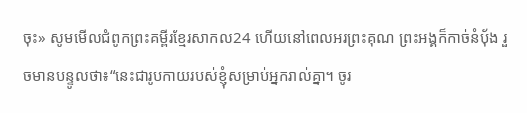ចុះ» សូមមើលជំពូកព្រះគម្ពីរខ្មែរសាកល24 ហើយនៅពេលអរព្រះគុណ ព្រះអង្គក៏កាច់នំប៉័ង រួចមានបន្ទូលថា៖“នេះជារូបកាយរបស់ខ្ញុំសម្រាប់អ្នករាល់គ្នា។ ចូរ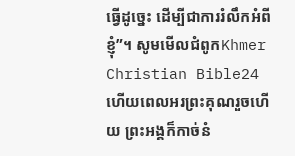ធ្វើដូច្នេះ ដើម្បីជាការរំលឹកអំពីខ្ញុំ”។ សូមមើលជំពូកKhmer Christian Bible24 ហើយពេលអរព្រះគុណរួចហើយ ព្រះអង្គក៏កាច់នំ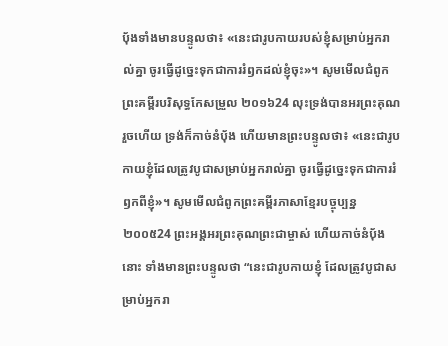ប៉័ងទាំងមានបន្ទូលថា៖ «នេះជារូបកាយរបស់ខ្ញុំសម្រាប់អ្នករាល់គ្នា ចូរធ្វើដូច្នេះទុកជាការរំឭកដល់ខ្ញុំចុះ»។ សូមមើលជំពូកព្រះគម្ពីរបរិសុទ្ធកែសម្រួល ២០១៦24 លុះទ្រង់បានអរព្រះគុណរួចហើយ ទ្រង់ក៏កាច់នំបុ័ង ហើយមានព្រះបន្ទូលថា៖ «នេះជារូបកាយខ្ញុំដែលត្រូវបូជាសម្រាប់អ្នករាល់គ្នា ចូរធ្វើដូច្នេះទុកជាការរំឭកពីខ្ញុំ»។ សូមមើលជំពូកព្រះគម្ពីរភាសាខ្មែរបច្ចុប្បន្ន ២០០៥24 ព្រះអង្គអរព្រះគុណព្រះជាម្ចាស់ ហើយកាច់នំប៉័ងនោះ ទាំងមានព្រះបន្ទូលថា “នេះជារូបកាយខ្ញុំ ដែលត្រូវបូជាសម្រាប់អ្នករា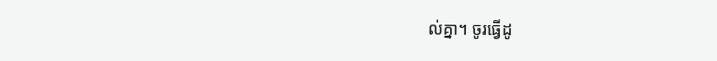ល់គ្នា។ ចូរធ្វើដូ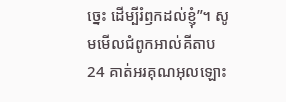ច្នេះ ដើម្បីរំឭកដល់ខ្ញុំ”។ សូមមើលជំពូកអាល់គីតាប24 គាត់អរគុណអុលឡោះ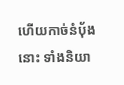ហើយកាច់នំបុ័ងនោះ ទាំងនិយា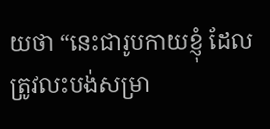យថា “នេះជារូបកាយខ្ញុំ ដែលត្រូវលះបង់សម្រា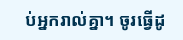ប់អ្នករាល់គ្នា។ ចូរធ្វើដូ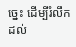ច្នេះ ដើម្បីរំលឹកដល់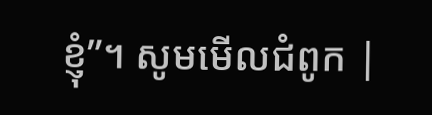ខ្ញុំ”។ សូមមើលជំពូក |